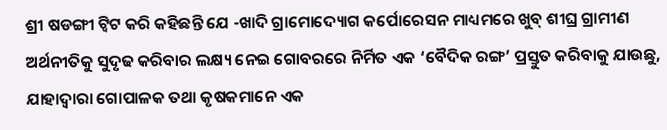ଶ୍ରୀ ଷଡଙ୍ଗୀ ଟ୍ବିଟ କରି କହିଛନ୍ତି ଯେ -ଖାଦି ଗ୍ରାମୋଦ୍ୟୋଗ କର୍ପୋରେସନ ମାଧ୍ୟମରେ ଖୁବ୍ ଶୀଘ୍ର ଗ୍ରାମୀଣ ଅର୍ଥନୀତିକୁ ସୁଦୃଢ କରିବାର ଲକ୍ଷ୍ୟ ନେଇ ଗୋବରରେ ନିର୍ମିତ ଏକ ‘ବୈଦିକ ରଙ୍ଗ’ ପ୍ରସ୍ତୁତ କରିବାକୁ ଯାଉଛୁ, ଯାହାଦ୍ବାରା ଗୋପାଳକ ତଥା କୃଷକମାନେ ଏକ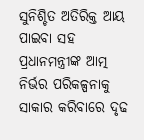ସୁନିଶ୍ଚିତ ଅତିରିକ୍ତ ଆୟ ପାଇବା ସହ ପ୍ରଧାନମନ୍ତ୍ରୀଙ୍କ ଆତ୍ମ ନିର୍ଭର ପରିକଳ୍ପନାକୁ ସାକାର କରିବାରେ ଦୃଢ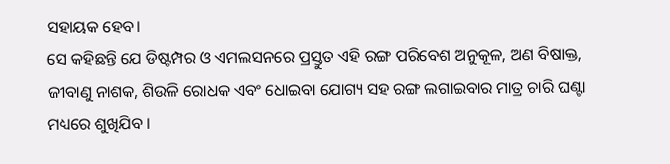ସହାୟକ ହେବ।
ସେ କହିଛନ୍ତି ଯେ ଡିଷ୍ଟମ୍ପର ଓ ଏମଲସନରେ ପ୍ରସ୍ତୁତ ଏହି ରଙ୍ଗ ପରିବେଶ ଅନୁକୂଳ, ଅଣ ବିଷାକ୍ତ, ଜୀବାଣୁ ନାଶକ, ଶିଉଳି ରୋଧକ ଏବଂ ଧୋଇବା ଯୋଗ୍ୟ ସହ ରଙ୍ଗ ଲଗାଇବାର ମାତ୍ର ଚାରି ଘଣ୍ଟା ମଧ୍ୟରେ ଶୁଖିଯିବ ।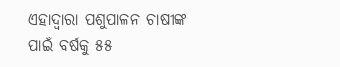ଏହାଦ୍ୱାରା ପଶୁପାଳନ ଚାଷୀଙ୍କ ପାଇଁ ବର୍ଷକୁ ୫୫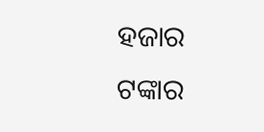ହଜାର ଟଙ୍କାର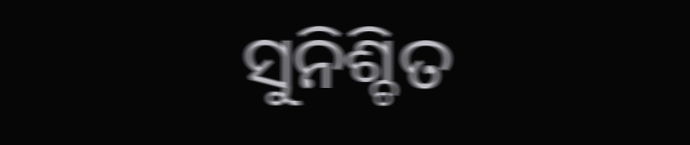ସୁନିଶ୍ଚିତ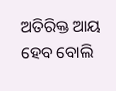ଅତିରିକ୍ତ ଆୟ ହେବ ବୋଲି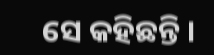ସେ କହିଛନ୍ତି ।